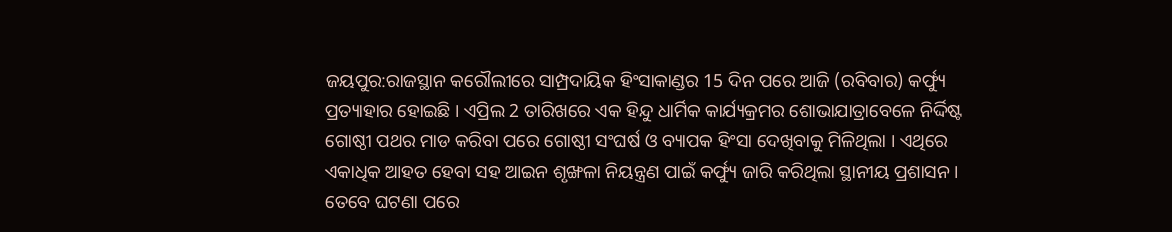ଜୟପୁର:ରାଜସ୍ଥାନ କରୌଲୀରେ ସାମ୍ପ୍ରଦାୟିକ ହିଂସାକାଣ୍ଡର 15 ଦିନ ପରେ ଆଜି (ରବିବାର) କର୍ଫ୍ୟୁ ପ୍ରତ୍ୟାହାର ହୋଇଛି । ଏପ୍ରିଲ 2 ତାରିଖରେ ଏକ ହିନ୍ଦୁ ଧାର୍ମିକ କାର୍ଯ୍ୟକ୍ରମର ଶୋଭାଯାତ୍ରାବେଳେ ନିର୍ଦ୍ଦିଷ୍ଟ ଗୋଷ୍ଠୀ ପଥର ମାଡ କରିବା ପରେ ଗୋଷ୍ଠୀ ସଂଘର୍ଷ ଓ ବ୍ୟାପକ ହିଂସା ଦେଖିବାକୁ ମିଳିଥିଲା । ଏଥିରେ ଏକାଧିକ ଆହତ ହେବା ସହ ଆଇନ ଶୃଙ୍ଖଳା ନିୟନ୍ତ୍ରଣ ପାଇଁ କର୍ଫ୍ୟୁ ଜାରି କରିଥିଲା ସ୍ଥାନୀୟ ପ୍ରଶାସନ ।
ତେବେ ଘଟଣା ପରେ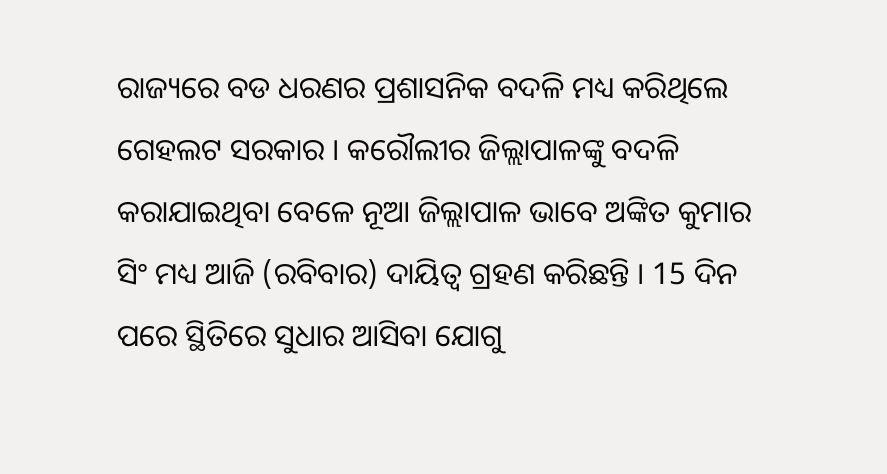ରାଜ୍ୟରେ ବଡ ଧରଣର ପ୍ରଶାସନିକ ବଦଳି ମଧ୍ୟ କରିଥିଲେ ଗେହଲଟ ସରକାର । କରୌଲୀର ଜିଲ୍ଲାପାଳଙ୍କୁ ବଦଳି କରାଯାଇଥିବା ବେଳେ ନୂଆ ଜିଲ୍ଲାପାଳ ଭାବେ ଅଙ୍କିତ କୁମାର ସିଂ ମଧ୍ୟ ଆଜି (ରବିବାର) ଦାୟିତ୍ବ ଗ୍ରହଣ କରିଛନ୍ତି । 15 ଦିନ ପରେ ସ୍ଥିତିରେ ସୁଧାର ଆସିବା ଯୋଗୁ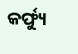କର୍ଫ୍ୟୁ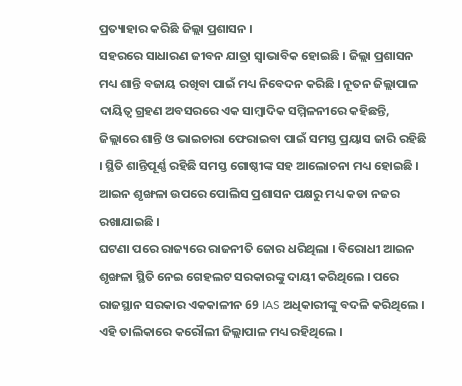ପ୍ରତ୍ୟାହାର କରିଛି ଜିଲ୍ଲା ପ୍ରଶାସନ ।
ସହରରେ ସାଧାରଣ ଜୀବନ ଯାତ୍ରା ସ୍ବାଭାବିକ ହୋଇଛି । ଜିଲ୍ଲା ପ୍ରଶାସନ ମଧ୍ୟ ଶାନ୍ତି ବଜାୟ ରଖିବା ପାଇଁ ମଧ୍ୟ ନିବେଦନ କରିଛି । ନୂତନ ଜିଲ୍ଲାପାଳ ଦାୟିତ୍ବ ଗ୍ରହଣ ଅବସରରେ ଏକ ସାମ୍ବାଦିକ ସମ୍ମିଳନୀରେ କହିଛନ୍ତି, ଜିଲ୍ଲାରେ ଶାନ୍ତି ଓ ଭାଇଚାରା ଫେରାଇବା ପାଇଁ ସମସ୍ତ ପ୍ରୟାସ ଜାରି ରହିଛି । ସ୍ଥିତି ଶାନ୍ତିପୂର୍ଣ୍ଣ ରହିଛି ସମସ୍ତ ଗୋଷ୍ଠୀଙ୍କ ସହ ଆଲୋଚନା ମଧ୍ୟ ହୋଇଛି । ଆଇନ ଶୃଙ୍ଖଳା ଉପରେ ପୋଲିସ ପ୍ରଶାସନ ପକ୍ଷରୁ ମଧ୍ୟ କଡା ନଜର ରଖାଯାଇଛି ।
ଘଟଣା ପରେ ରାଜ୍ୟରେ ରାଜନୀତି ଜୋର ଧରିଥିଲା । ବିରୋଧୀ ଆଇନ ଶୃଙ୍ଖଳା ସ୍ଥିତି ନେଇ ଗେହଲଟ ସରକାରଙ୍କୁ ଦାୟୀ କରିଥିଲେ । ପରେ ରାଜସ୍ଥାନ ସରକାର ଏକକାଳୀନ 69 IAS ଅଧିକାରୀଙ୍କୁ ବଦଳି କରିଥିଲେ । ଏହି ତାଲିକାରେ କରୌଲୀ ଜିଲ୍ଲାପାଳ ମଧ୍ୟ ରହିଥିଲେ ।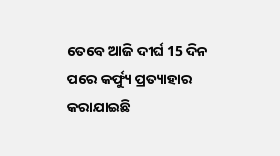ତେବେ ଆଜି ଦୀର୍ଘ 15 ଦିନ ପରେ କର୍ଫ୍ୟୁ ପ୍ରତ୍ୟାହାର କରାଯାଇଛି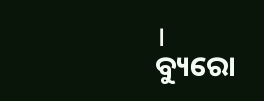।
ବ୍ୟୁରୋ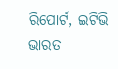ରିପୋର୍ଟ, ଇଟିଭି ଭାରତ